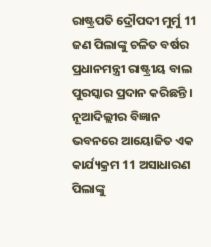ରାଷ୍ଟ୍ରପତି ଦ୍ରୌପଦୀ ମୁର୍ମୁ 11 ଜଣ ପିଲାଙ୍କୁ ଚଳିତ ବର୍ଷର ପ୍ରଧାନମନ୍ତ୍ରୀ ରାଷ୍ଟ୍ରୀୟ ବାଲ ପୁରସ୍କାର ପ୍ରଦାନ କରିଛନ୍ତି । ନୂଆଦିଲ୍ଲୀର ବିଜ୍ଞାନ ଭବନରେ ଆୟୋଜିତ ଏକ କାର୍ଯ୍ୟକ୍ରମ 11 ଅସାଧାରଣ ପିଲାଙ୍କୁ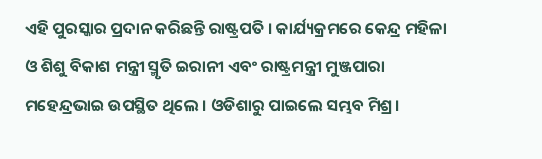ଏହି ପୁରସ୍କାର ପ୍ରଦାନ କରିଛନ୍ତି ରାଷ୍ଟ୍ରପତି । କାର୍ଯ୍ୟକ୍ରମରେ କେନ୍ଦ୍ର ମହିଳା ଓ ଶିଶୁ ବିକାଶ ମନ୍ତ୍ରୀ ସ୍ମୃତି ଇରାନୀ ଏବଂ ରାଷ୍ଟ୍ରମନ୍ତ୍ରୀ ମୁଞ୍ଜପାରା ମହେନ୍ଦ୍ରଭାଇ ଉପସ୍ଥିତ ଥିଲେ । ଓଡିଶାରୁ ପାଇଲେ ସମ୍ଭବ ମିଶ୍ର।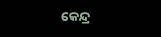କେନ୍ଦ୍ର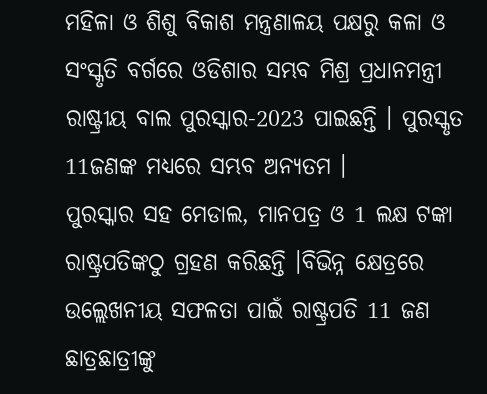ମହିଳା ଓ ଶିଶୁ ବିକାଶ ମନ୍ତ୍ରଣାଳୟ ପକ୍ଷରୁ କଳା ଓ ସଂସ୍କୃତି ବର୍ଗରେ ଓଡିଶାର ସମ୍ଭବ ମିଶ୍ର ପ୍ରଧାନମନ୍ତ୍ରୀ ରାଷ୍ଟ୍ରୀୟ ବାଲ ପୁରସ୍କାର-2023 ପାଇଛନ୍ତି । ପୁରସ୍କୃତ 11ଜଣଙ୍କ ମଧ୍ୟରେ ସମ୍ଭବ ଅନ୍ୟତମ ।
ପୁରସ୍କାର ସହ ମେଡାଲ, ମାନପତ୍ର ଓ 1 ଲକ୍ଷ ଟଙ୍କା ରାଷ୍ଟ୍ରପତିଙ୍କଠୁ ଗ୍ରହଣ କରିଛନ୍ତି ।ବିଭିନ୍ନ କ୍ଷେତ୍ରରେ ଉଲ୍ଲେଖନୀୟ ସଫଳତା ପାଇଁ ରାଷ୍ଟ୍ରପତି 11 ଜଣ ଛାତ୍ରଛାତ୍ରୀଙ୍କୁ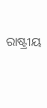ରାଷ୍ଟ୍ରୀୟ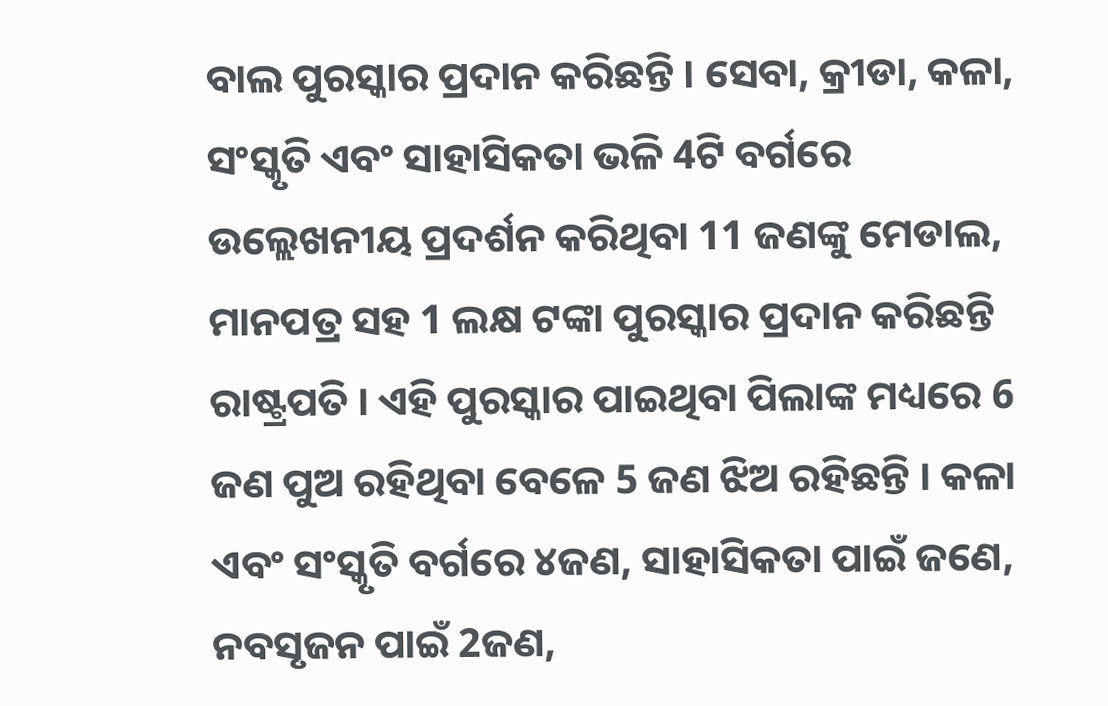ବାଲ ପୁରସ୍କାର ପ୍ରଦାନ କରିଛନ୍ତି । ସେବା, କ୍ରୀଡା, କଳା, ସଂସ୍କୃତି ଏବଂ ସାହାସିକତା ଭଳି 4ଟି ବର୍ଗରେ ଉଲ୍ଲେଖନୀୟ ପ୍ରଦର୍ଶନ କରିଥିବା 11 ଜଣଙ୍କୁ ମେଡାଲ, ମାନପତ୍ର ସହ 1 ଲକ୍ଷ ଟଙ୍କା ପୁରସ୍କାର ପ୍ରଦାନ କରିଛନ୍ତି ରାଷ୍ଟ୍ରପତି । ଏହି ପୁରସ୍କାର ପାଇଥିବା ପିଲାଙ୍କ ମଧ୍ୟରେ 6 ଜଣ ପୁଅ ରହିଥିବା ବେଳେ 5 ଜଣ ଝିଅ ରହିଛନ୍ତି । କଳା ଏବଂ ସଂସ୍କୃତି ବର୍ଗରେ ୪ଜଣ, ସାହାସିକତା ପାଇଁ ଜଣେ, ନବସୃଜନ ପାଇଁ 2ଜଣ,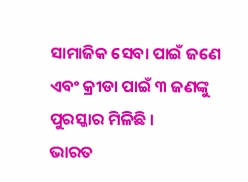ସାମାଜିକ ସେବା ପାଇଁ ଜଣେ ଏବଂ କ୍ରୀଡା ପାଇଁ ୩ ଜଣଙ୍କୁ ପୁରସ୍କାର ମିଳିଛି ।
ଭାରତ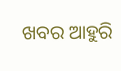ଖବର ଆହୁରି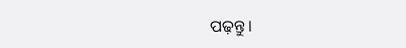ପଢ଼ନ୍ତୁ ।